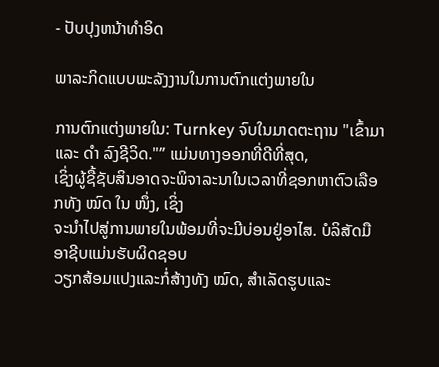- ປັບປຸງຫນ້າທໍາອິດ

ພາລະກິດແບບພະລັງງານໃນການຕົກແຕ່ງພາຍໃນ

ການຕົກແຕ່ງພາຍໃນ: Turnkey ຈົບໃນມາດຕະຖານ "ເຂົ້າມາແລະ ດຳ ລົງຊີວິດ."” ແມ່ນທາງອອກທີ່ດີທີ່ສຸດ,
ເຊິ່ງຜູ້ຊື້ຊັບສິນອາດຈະພິຈາລະນາໃນເວລາທີ່ຊອກຫາຕົວເລືອກທັງ ໝົດ ໃນ ໜຶ່ງ, ເຊິ່ງ
ຈະນໍາໄປສູ່ການພາຍໃນພ້ອມທີ່ຈະມີບ່ອນຢູ່ອາໄສ. ບໍລິສັດມືອາຊີບແມ່ນຮັບຜິດຊອບ
ວຽກສ້ອມແປງແລະກໍ່ສ້າງທັງ ໝົດ, ສໍາເລັດຮູບແລະ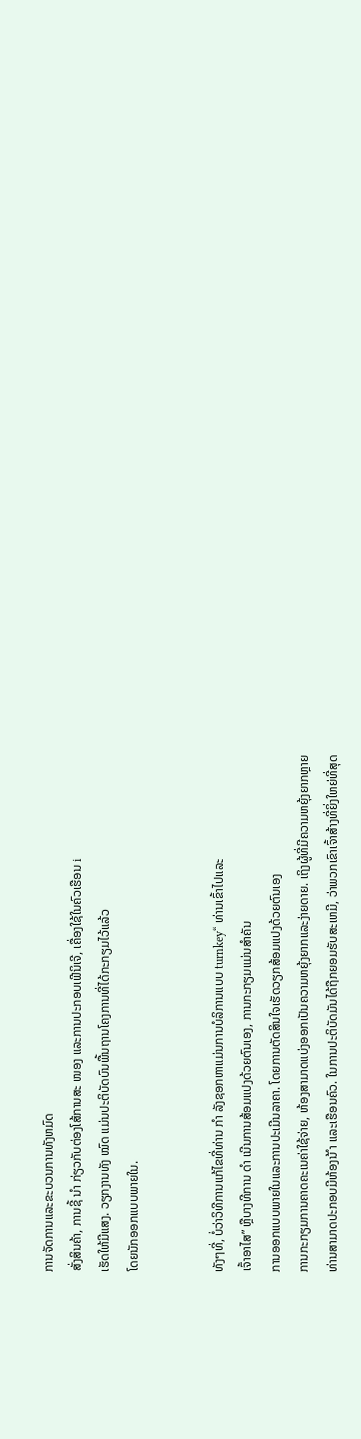ການຈັດການແລະຂະບວນການທັງຫມົດ
ສັ່ງສິນຄ້າ, ການຊີ້ ນຳ ກ່ຽວກັບຕ່ອງໂສ້ການສະ ໜອງ ແລະການປະກອບເຟີນິເຈີ, ເຄື່ອງໃຊ້ໃນຄົວເຮືອນ i
ເຮັດໃຫ້ມີແສງ. ວຽກງານທັງ ໝົດ ແມ່ນປະຕິບັດບົນພື້ນຖານໂຄງການທີ່ໄດ້ກະກຽມໄວ້ແລ້ວ
ໂດຍນັກອອກແບບພາຍໃນ.


ທັງໆທີ່, ບໍ່ວ່າວິທີການແກ້ໄຂທີ່ທ່ານ ກຳ ລັງຊອກຫາແມ່ນການບໍລິການແບບ turnkey“ ທ່ານເຂົ້າໄປແລະ
ເຈົ້າອາໄສ” ຫຼືບາງທີການ ດຳ ເນີນການສ້ອມແປງດ້ວຍຕົນເອງ, ການກະກຽມແມ່ນສໍາຄັນ
ການອອກແບບພາຍໃນແລະການປະເມີນລາຄາ. ໂດຍການຕັດສິນໃຈເຮັດວຽກສ້ອມແປງດ້ວຍຕົນເອງ
ການກະກຽມການຄາດຄະເນຄ່າໃຊ້ຈ່າຍ, ຫ້ອງສາມາດແບ່ງອອກເປັນຄວາມຫຍຸ້ງຍາກແລະງ່າຍດາຍ. ເຖິງຜູ້ທີ່ມີຄວາມຫຍຸ້ງຍາກຫຼາຍ
ທ່ານສາມາດປະກອບມີຫ້ອງນ້ ຳ ແລະເຮືອນຄົວ. ໃນການປະຕິບັດມັນໄດ້ຖືກຍອມຮັບສະເຫມີ, ວ່າພວກເຂົາເຈົ້າສ້າງທີ່ຍິ່ງໃຫຍ່ທີ່ສຸດ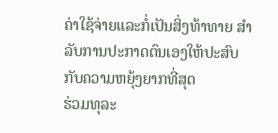ຄ່າໃຊ້ຈ່າຍແລະກໍ່ເປັນສິ່ງທ້າທາຍ ສຳ ລັບການປະກາດຕົນເອງໃຫ້ປະສົບກັບຄວາມຫຍຸ້ງຍາກທີ່ສຸດ
ຮ່ວມທຸລະ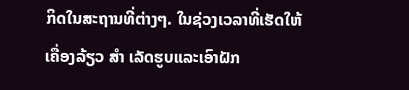ກິດໃນສະຖານທີ່ຕ່າງໆ. ໃນຊ່ວງເວລາທີ່ເຮັດໃຫ້ເຄື່ອງລ້ຽວ ສຳ ເລັດຮູບແລະເອົາຝັກ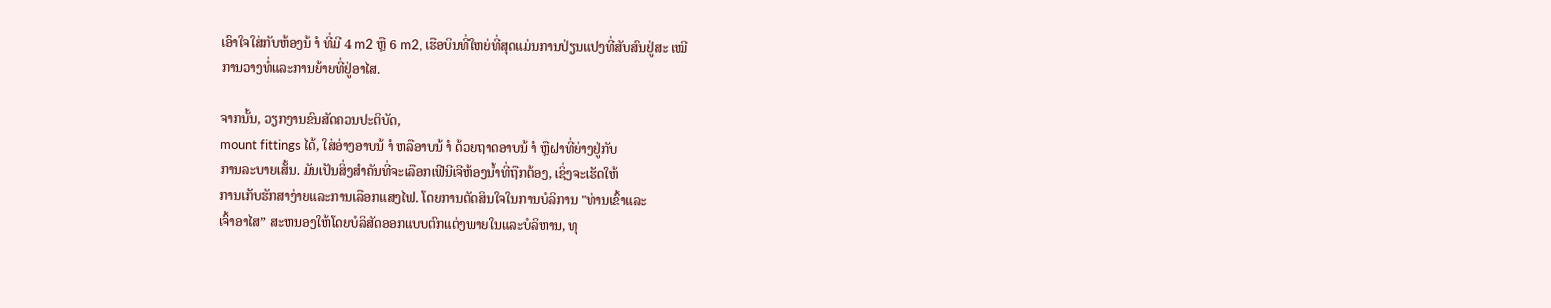ເອົາໃຈໃສ່ກັບຫ້ອງນ້ ຳ ທີ່ມີ 4 m2 ຫຼື 6 m2, ເຮືອບິນທີ່ໃຫຍ່ທີ່ສຸດແມ່ນການປ່ຽນແປງທີ່ສັບສົນຢູ່ສະ ເໝີ
ການວາງທໍ່ແລະການຍ້າຍທີ່ຢູ່ອາໄສ.

ຈາກນັ້ນ, ວຽກງານຂົນສັດຄວນປະຕິບັດ,
mount fittings ໄດ້, ໃສ່ອ່າງອາບນ້ ຳ ຫລືອາບນ້ ຳ ດ້ວຍຖາດອາບນ້ ຳ ຫຼືຝາທີ່ຍ່າງຢູ່ກັບ
ການລະບາຍເສັ້ນ. ມັນເປັນສິ່ງສໍາຄັນທີ່ຈະເລືອກເຟີນີເຈີຫ້ອງນ້ຳທີ່ຖືກຕ້ອງ, ເຊິ່ງຈະເຮັດໃຫ້
ການເກັບຮັກສາງ່າຍແລະການເລືອກແສງໄຟ. ໂດຍການຕັດສິນໃຈໃນການບໍລິການ "ທ່ານເຂົ້າແລະ
ເຈົ້າອາໄສ” ສະຫນອງໃຫ້ໂດຍບໍລິສັດອອກແບບຕົກແຕ່ງພາຍໃນແລະບໍລິຫານ, ທຸ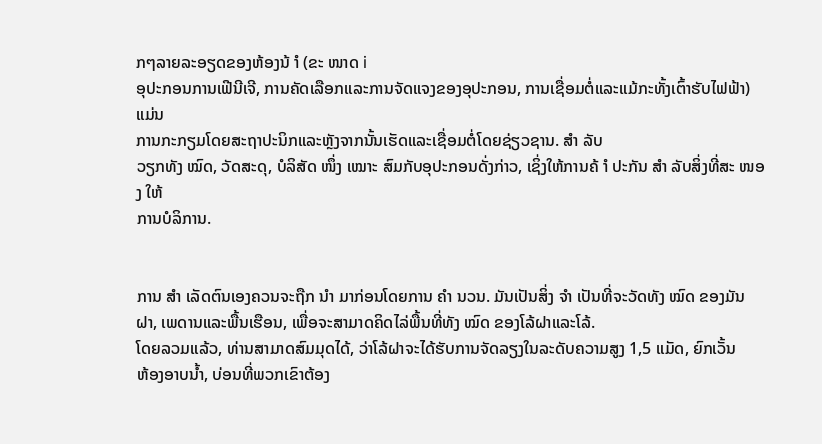ກໆລາຍລະອຽດຂອງຫ້ອງນ້ ຳ (ຂະ ໜາດ i
ອຸປະກອນການເຟີນີເຈີ, ການຄັດເລືອກແລະການຈັດແຈງຂອງອຸປະກອນ, ການເຊື່ອມຕໍ່ແລະແມ້ກະທັ້ງເຕົ້າຮັບໄຟຟ້າ) ແມ່ນ
ການກະກຽມໂດຍສະຖາປະນິກແລະຫຼັງຈາກນັ້ນເຮັດແລະເຊື່ອມຕໍ່ໂດຍຊ່ຽວຊານ. ສຳ ລັບ
ວຽກທັງ ໝົດ, ວັດສະດຸ, ບໍລິສັດ ໜຶ່ງ ເໝາະ ສົມກັບອຸປະກອນດັ່ງກ່າວ, ເຊິ່ງໃຫ້ການຄ້ ຳ ປະກັນ ສຳ ລັບສິ່ງທີ່ສະ ໜອງ ໃຫ້
ການບໍລິການ.


ການ ສຳ ເລັດຕົນເອງຄວນຈະຖືກ ນຳ ມາກ່ອນໂດຍການ ຄຳ ນວນ. ມັນເປັນສິ່ງ ຈຳ ເປັນທີ່ຈະວັດທັງ ໝົດ ຂອງມັນ
ຝາ, ເພດານແລະພື້ນເຮືອນ, ເພື່ອຈະສາມາດຄິດໄລ່ພື້ນທີ່ທັງ ໝົດ ຂອງໂລ້ຝາແລະໂລ້.
ໂດຍລວມແລ້ວ, ທ່ານສາມາດສົມມຸດໄດ້, ວ່າໂລ້ຝາຈະໄດ້ຮັບການຈັດລຽງໃນລະດັບຄວາມສູງ 1,5 ແມັດ, ຍົກເວັ້ນ
ຫ້ອງອາບນໍ້າ, ບ່ອນທີ່ພວກເຂົາຕ້ອງ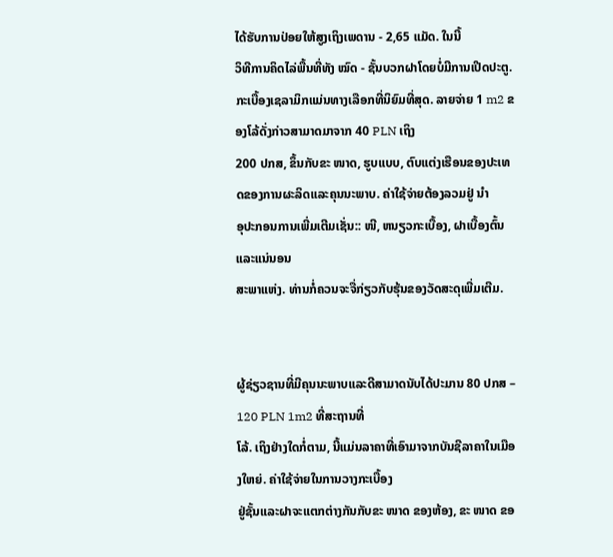ໄດ້ຮັບການປ່ອຍໃຫ້ສູງເຖິງເພດານ - 2,65 ແມັດ. ໃນນີ້
ວິທີການຄິດໄລ່ພື້ນທີ່ທັງ ໝົດ - ຊັ້ນບວກຝາໂດຍບໍ່ມີການເປີດປະຕູ.
ກະເບື້ອງເຊລາມິກແມ່ນທາງເລືອກທີ່ນິຍົມທີ່ສຸດ. ລາຍຈ່າຍ 1 m2 ຂອງໂລ້ດັ່ງກ່າວສາມາດມາຈາກ 40 PLN ເຖິງ
200 ປກສ, ຂຶ້ນກັບຂະ ໜາດ, ຮູບແບບ, ຕົບແຕ່ງເຮືອນຂອງປະເທດຂອງການຜະລິດແລະຄຸນນະພາບ. ຄ່າໃຊ້ຈ່າຍຕ້ອງລວມຢູ່ ນຳ
ອຸປະກອນການເພີ່ມເຕີມເຊັ່ນ:: ໜີ, ຫນຽວກະເບື້ອງ, ຝາເບື້ອງຕົ້ນແລະແນ່ນອນ
ສະພາແຫ່ງ. ທ່ານກໍ່ຄວນຈະຈື່ກ່ຽວກັບຮຸ້ນຂອງວັດສະດຸເພີ່ມເຕີມ.


ຜູ້ຊ່ຽວຊານທີ່ມີຄຸນນະພາບແລະດີສາມາດນັບໄດ້ປະມານ 80 ປກສ – 120 PLN 1m2 ທີ່ສະຖານທີ່
ໂລ້. ເຖິງຢ່າງໃດກໍ່ຕາມ, ນີ້ແມ່ນລາຄາທີ່ເອົາມາຈາກບັນຊີລາຄາໃນເມືອງໃຫຍ່. ຄ່າໃຊ້ຈ່າຍໃນການວາງກະເບື້ອງ
ຢູ່ຊັ້ນແລະຝາຈະແຕກຕ່າງກັນກັບຂະ ໜາດ ຂອງຫ້ອງ, ຂະ ໜາດ ຂອ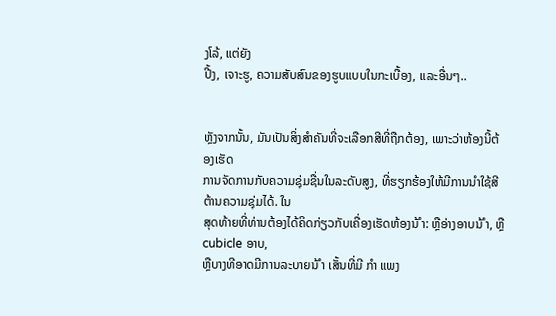ງໂລ້, ແຕ່ຍັງ
ປີ້ງ, ເຈາະຮູ, ຄວາມສັບສົນຂອງຮູບແບບໃນກະເບື້ອງ, ແລະອື່ນໆ..


ຫຼັງຈາກນັ້ນ, ມັນເປັນສິ່ງສໍາຄັນທີ່ຈະເລືອກສີທີ່ຖືກຕ້ອງ, ເພາະວ່າຫ້ອງນີ້ຕ້ອງເຮັດ
ການຈັດການກັບຄວາມຊຸ່ມຊື່ນໃນລະດັບສູງ, ທີ່ຮຽກຮ້ອງໃຫ້ມີການນໍາໃຊ້ສີຕ້ານຄວາມຊຸ່ມໄດ້. ໃນ
ສຸດທ້າຍທີ່ທ່ານຕ້ອງໄດ້ຄິດກ່ຽວກັບເຄື່ອງເຮັດຫ້ອງນ້ ຳ: ຫຼືອ່າງອາບນ້ ຳ, ຫຼື cubicle ອາບ,
ຫຼືບາງທີອາດມີການລະບາຍນ້ ຳ ເສັ້ນທີ່ມີ ກຳ ແພງ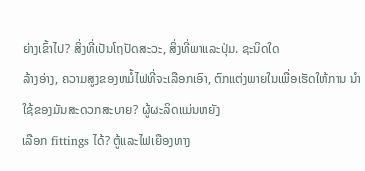ຍ່າງເຂົ້າໄປ? ສິ່ງທີ່ເປັນໂຖປັດສະວະ, ສິ່ງທີ່ພາແລະປຸ່ມ. ຊະນິດໃດ
ລ້າງອ່າງ, ຄວາມສູງຂອງຫມໍ້ໄຟທີ່ຈະເລືອກເອົາ, ຕົກແຕ່ງພາຍໃນເພື່ອເຮັດໃຫ້ການ ນຳ ໃຊ້ຂອງມັນສະດວກສະບາຍ? ຜູ້ຜະລິດແມ່ນຫຍັງ
ເລືອກ fittings ໄດ້? ຕູ້ແລະໄຟເຍືອງທາງ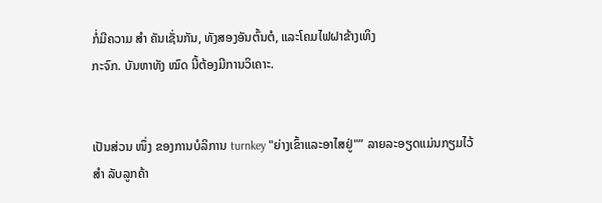ກໍ່ມີຄວາມ ສຳ ຄັນເຊັ່ນກັນ, ທັງສອງອັນຕົ້ນຕໍ, ແລະໂຄມໄຟຝາຂ້າງເທິງ
ກະຈົກ. ບັນຫາທັງ ໝົດ ນີ້ຕ້ອງມີການວິເຄາະ.


ເປັນສ່ວນ ໜຶ່ງ ຂອງການບໍລິການ turnkey "ຍ່າງເຂົ້າແລະອາໄສຢູ່"” ລາຍລະອຽດແມ່ນກຽມໄວ້ ສຳ ລັບລູກຄ້າ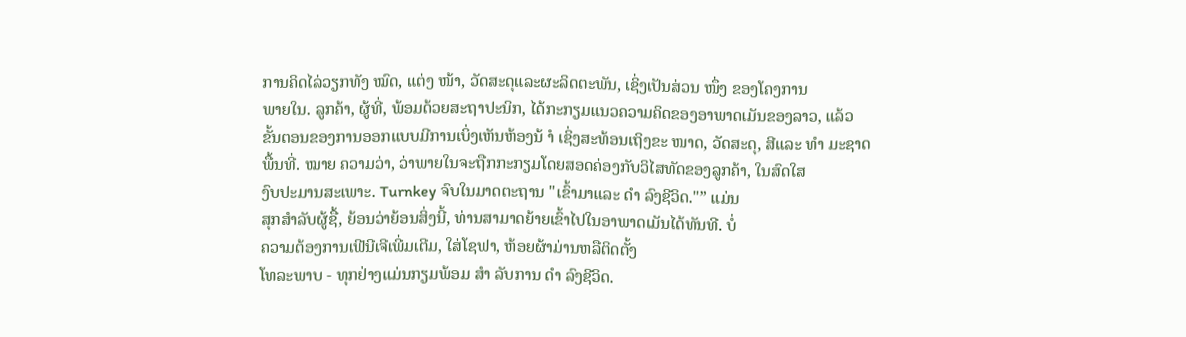ການຄິດໄລ່ວຽກທັງ ໝົດ, ແຕ່ງ ໜ້າ, ວັດສະດຸແລະຜະລິດຕະພັນ, ເຊິ່ງເປັນສ່ວນ ໜຶ່ງ ຂອງໂຄງການ
ພາຍໃນ. ລູກຄ້າ, ຜູ້ທີ່, ພ້ອມດ້ວຍສະຖາປະນິກ, ໄດ້ກະກຽມແນວຄວາມຄິດຂອງອາພາດເມັນຂອງລາວ, ແລ້ວ
ຂັ້ນຕອນຂອງການອອກແບບມີການເບິ່ງເຫັນຫ້ອງນ້ ຳ ເຊິ່ງສະທ້ອນເຖິງຂະ ໜາດ, ວັດສະດຸ, ສີແລະ ທຳ ມະຊາດ
ພື້ນທີ່. ໝາຍ ຄວາມວ່າ, ວ່າພາຍໃນຈະຖືກກະກຽມໂດຍສອດຄ່ອງກັບວິໄສທັດຂອງລູກຄ້າ, ໃນສົດໃສ
ງົບປະມານສະເພາະ. Turnkey ຈົບໃນມາດຕະຖານ "ເຂົ້າມາແລະ ດຳ ລົງຊີວິດ."” ແມ່ນ
ສຸກສໍາລັບຜູ້ຊື້, ຍ້ອນວ່າຍ້ອນສິ່ງນີ້, ທ່ານສາມາດຍ້າຍເຂົ້າໄປໃນອາພາດເມັນໄດ້ທັນທີ. ບໍ່
ຄວາມຕ້ອງການເຟີນີເຈີເພີ່ມເຕີມ, ໃສ່ໂຊຟາ, ຫ້ອຍຜ້າມ່ານຫລືຕິດຕັ້ງ
ໂທລະພາບ - ທຸກຢ່າງແມ່ນກຽມພ້ອມ ສຳ ລັບການ ດຳ ລົງຊີວິດ.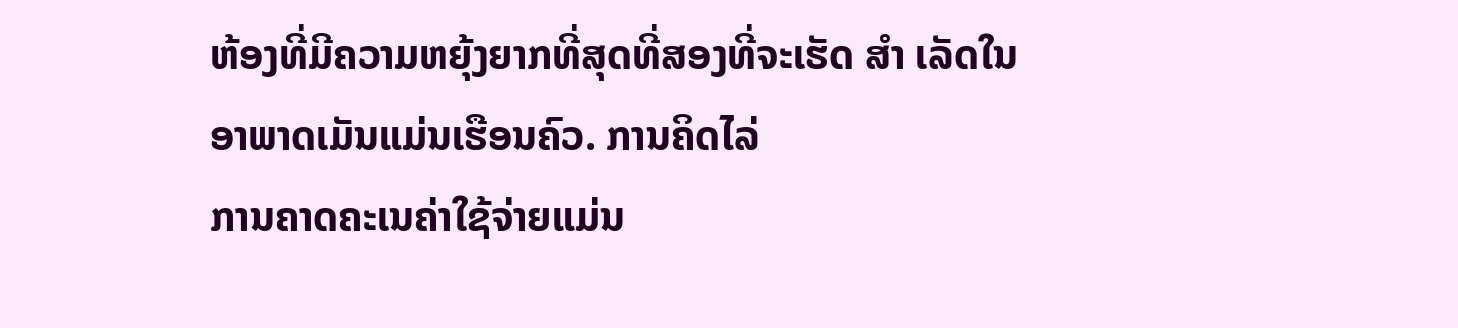ຫ້ອງທີ່ມີຄວາມຫຍຸ້ງຍາກທີ່ສຸດທີ່ສອງທີ່ຈະເຮັດ ສຳ ເລັດໃນອາພາດເມັນແມ່ນເຮືອນຄົວ. ການຄິດໄລ່
ການຄາດຄະເນຄ່າໃຊ້ຈ່າຍແມ່ນ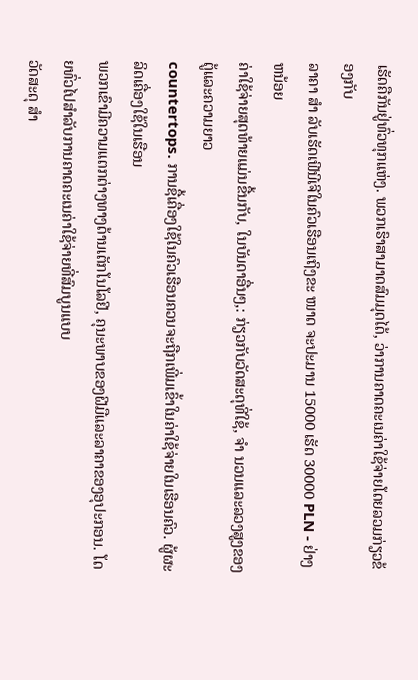ເຮັດຄືກັນຢູ່ທົ່ວທຸກແຫ່ງ. ພວກເຮົາສາມາດສົມມຸດໄດ້, ວ່າການຄາດຄະເນຄ່າໃຊ້ຈ່າຍໂດຍລວມກ່ຽວຂ້ອງກັບ
ລາຄາ ສຳ ລັບເຮັດເຟີນີເຈີໃນຄົວເຮືອນເຖິງຂະ ໜາດ ຈະປະມານ 15000 ເຮັດ 30000 PLN - ຢ່າງຫນ້ອຍ
ຄ່າໃຊ້ຈ່າຍສຸດທ້າຍແມ່ນຂື້ນກັບ, ໃນບັນດາອື່ນໆ,: ກ່ຽວກັບວັດສະດຸທີ່ໃຊ້, ຈຳ ນວນແລະລວງສູງຂອງຕູ້ແລະຄວາມຍາວ
countertops. ການຊື້ເຄື່ອງໃຊ້ໃນຄົວເຮືອນຄວນຈະຖືກເພີ່ມເຂົ້າໃນຄ່າໃຊ້ຈ່າຍໃນເຮືອນຄົວ. ຜູ້ຜະລິດເຄື່ອງໃຊ້ໃນເຮືອນ
ພວກເຂົາມີຄວາມແຕກຕ່າງທາງດ້ານເຕັກໂນໂລຢີ, ຄຸນະພາບຂອງຝີມືແລະລາຄາຂອງອຸປະກອນ. ໂດຍທົ່ວໄປສໍາລັບການຄາດຄະເນຄ່າໃຊ້ຈ່າຍທີ່ສົມບູນແບບ
ວັດສະດຸ ສຳ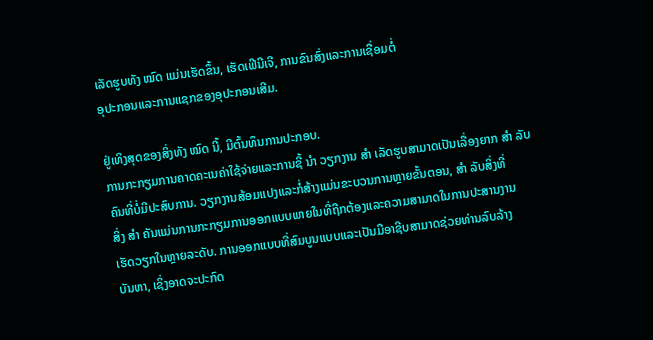ເລັດຮູບທັງ ໝົດ ແມ່ນເຮັດຂຶ້ນ, ເຮັດເຟີນີເຈີ, ການຂົນສົ່ງແລະການເຊື່ອມຕໍ່
ອຸປະກອນແລະການແຊກຂອງອຸປະກອນເສີມ.

ຢູ່ເທິງສຸດຂອງສິ່ງທັງ ໝົດ ນີ້, ມີຕົ້ນທຶນການປະກອບ.
ການກະກຽມການຄາດຄະເນຄ່າໃຊ້ຈ່າຍແລະການຊີ້ ນຳ ວຽກງານ ສຳ ເລັດຮູບສາມາດເປັນເລື່ອງຍາກ ສຳ ລັບ
ຄົນທີ່ບໍ່ມີປະສົບການ. ວຽກງານສ້ອມແປງແລະກໍ່ສ້າງແມ່ນຂະບວນການຫຼາຍຂັ້ນຕອນ, ສຳ ລັບສິ່ງທີ່
ສິ່ງ ສຳ ຄັນແມ່ນການກະກຽມການອອກແບບພາຍໃນທີ່ຖືກຕ້ອງແລະຄວາມສາມາດໃນການປະສານງານ
ເຮັດວຽກໃນຫຼາຍລະດັບ. ການອອກແບບທີ່ສົມບູນແບບແລະເປັນມືອາຊີບສາມາດຊ່ວຍທ່ານລົບລ້າງ
ບັນຫາ, ເຊິ່ງອາດຈະປະກົດ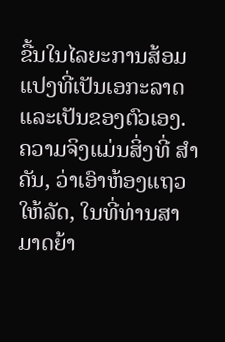ຂື້ນໃນໄລຍະການສ້ອມແປງທີ່ເປັນເອກະລາດແລະເປັນຂອງຕົວເອງ.
ຄວາມຈິງແມ່ນສິ່ງທີ່ ສຳ ຄັນ, ວ່າເອົາຫ້ອງແຖວໃຫ້ລັດ, ໃນທີ່ທ່ານສາມາດຍ້າ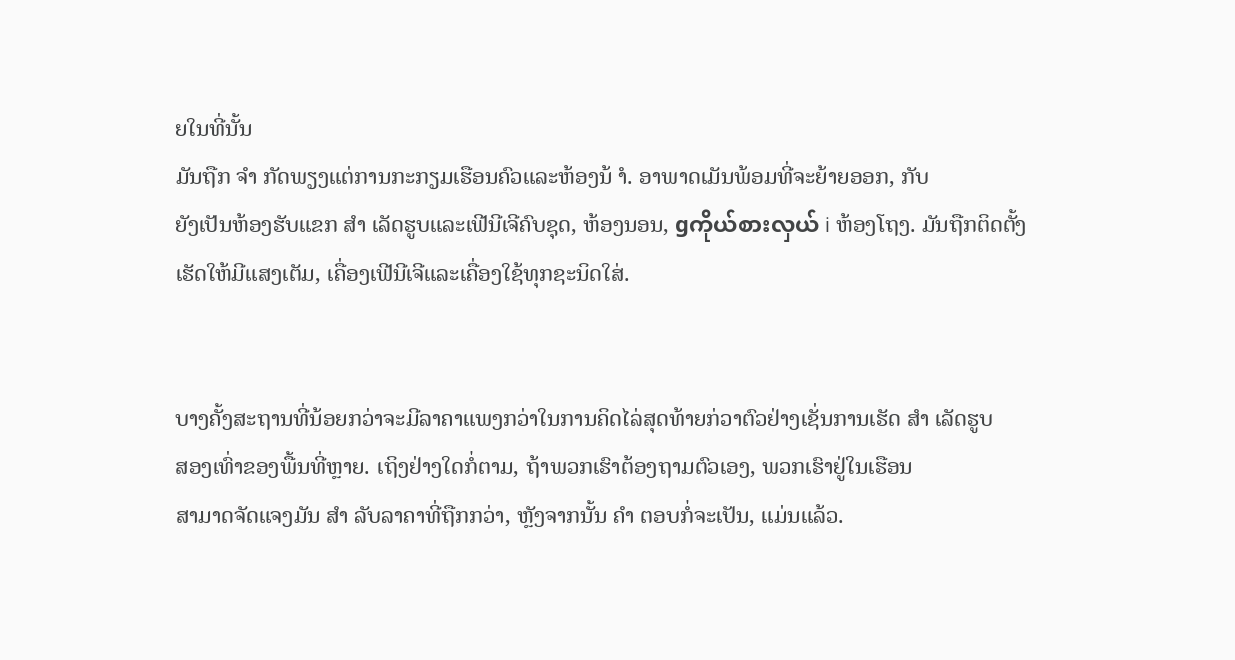ຍໃນທີ່ນັ້ນ
ມັນຖືກ ຈຳ ກັດພຽງແຕ່ການກະກຽມເຮືອນຄົວແລະຫ້ອງນ້ ຳ. ອາພາດເມັນພ້ອມທີ່ຈະຍ້າຍອອກ, ກັບ
ຍັງເປັນຫ້ອງຮັບແຂກ ສຳ ເລັດຮູບແລະເຟີນີເຈີຄົບຊຸດ, ຫ້ອງນອນ, gကိုယ်စားလှယ် i ຫ້ອງໂຖງ. ມັນຖືກຕິດຕັ້ງ
ເຮັດໃຫ້ມີແສງເຕັມ, ເຄື່ອງເຟີນີເຈີແລະເຄື່ອງໃຊ້ທຸກຊະນິດໃສ່.


ບາງຄັ້ງສະຖານທີ່ນ້ອຍກວ່າຈະມີລາຄາແພງກວ່າໃນການຄິດໄລ່ສຸດທ້າຍກ່ວາຕົວຢ່າງເຊັ່ນການເຮັດ ສຳ ເລັດຮູບ
ສອງເທົ່າຂອງພື້ນທີ່ຫຼາຍ. ເຖິງຢ່າງໃດກໍ່ຕາມ, ຖ້າພວກເຮົາຕ້ອງຖາມຕົວເອງ, ພວກເຮົາຢູ່ໃນເຮືອນ
ສາມາດຈັດແຈງມັນ ສຳ ລັບລາຄາທີ່ຖືກກວ່າ, ຫຼັງຈາກນັ້ນ ຄຳ ຕອບກໍ່ຈະເປັນ, ແມ່ນແລ້ວ.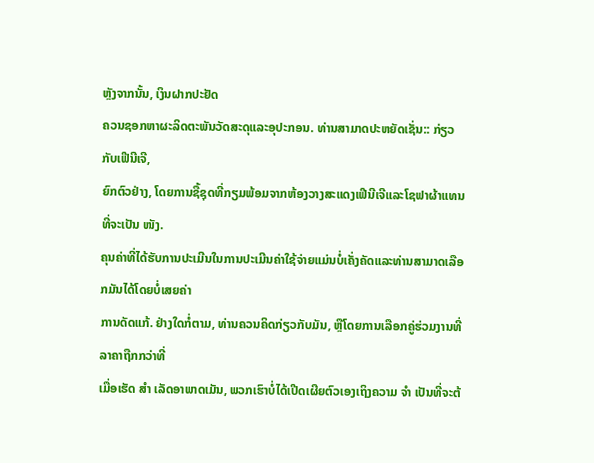ຫຼັງຈາກນັ້ນ, ເງິນຝາກປະຢັດ
ຄວນຊອກຫາຜະລິດຕະພັນວັດສະດຸແລະອຸປະກອນ. ທ່ານສາມາດປະຫຍັດເຊັ່ນ:: ກ່ຽວກັບເຟີນີເຈີ,
ຍົກຕົວຢ່າງ, ໂດຍການຊື້ຊຸດທີ່ກຽມພ້ອມຈາກຫ້ອງວາງສະແດງເຟີນີເຈີແລະໂຊຟາຜ້າແທນທີ່ຈະເປັນ ໜັງ.
ຄຸນຄ່າທີ່ໄດ້ຮັບການປະເມີນໃນການປະເມີນຄ່າໃຊ້ຈ່າຍແມ່ນບໍ່ເຄັ່ງຄັດແລະທ່ານສາມາດເລືອກມັນໄດ້ໂດຍບໍ່ເສຍຄ່າ
ການດັດແກ້. ຢ່າງໃດກໍ່ຕາມ, ທ່ານຄວນຄິດກ່ຽວກັບມັນ, ຫຼືໂດຍການເລືອກຄູ່ຮ່ວມງານທີ່ລາຄາຖືກກວ່າທີ່
ເມື່ອເຮັດ ສຳ ເລັດອາພາດເມັນ, ພວກເຮົາບໍ່ໄດ້ເປີດເຜີຍຕົວເອງເຖິງຄວາມ ຈຳ ເປັນທີ່ຈະຕ້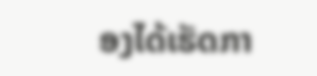ອງໄດ້ເຮັດກາ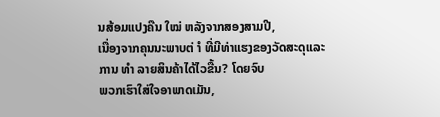ນສ້ອມແປງຄືນ ໃໝ່ ຫລັງຈາກສອງສາມປີ,
ເນື່ອງຈາກຄຸນນະພາບຕ່ ຳ ທີ່ມີທ່າແຮງຂອງວັດສະດຸແລະການ ທຳ ລາຍສິນຄ້າໄດ້ໄວຂື້ນ? ໂດຍຈົບ
ພວກເຮົາໃສ່ໃຈອາພາດເມັນ,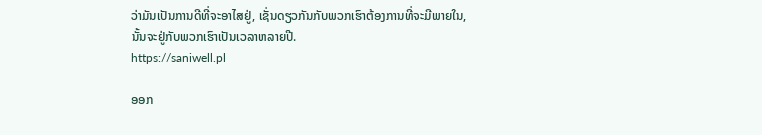ວ່າມັນເປັນການດີທີ່ຈະອາໄສຢູ່, ເຊັ່ນດຽວກັນກັບພວກເຮົາຕ້ອງການທີ່ຈະມີພາຍໃນ,
ນັ້ນຈະຢູ່ກັບພວກເຮົາເປັນເວລາຫລາຍປີ.
https://saniwell.pl

ອອກ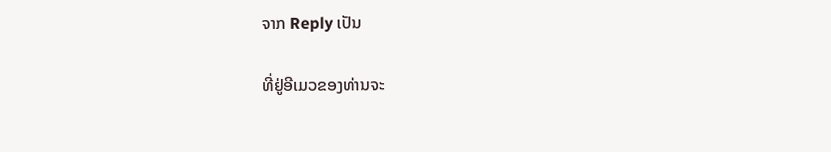ຈາກ Reply ເປັນ

ທີ່ຢູ່ອີເມວຂອງທ່ານຈະ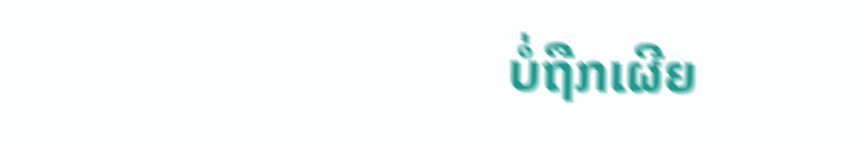ບໍ່ຖືກເຜີຍ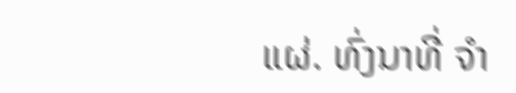ແຜ່. ທົ່ງນາທີ່ ຈຳ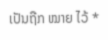ເປັນຖືກ ໝາຍ ໄວ້ *